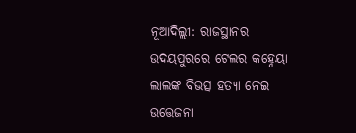ନୂଆଦିଲ୍ଲୀ: ରାଜସ୍ଥାନର ଉଦୟପୁରରେ ଟେଲର କହ୍ନେୟା ଲାଲଙ୍କ ବିଭତ୍ସ ହତ୍ୟା ନେଇ ଉତ୍ତେଜନା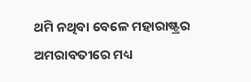ଥମି ନଥିବା ବେଳେ ମହାରାଷ୍ଟ୍ରର ଅମରାବତୀରେ ମଧ୍ୟ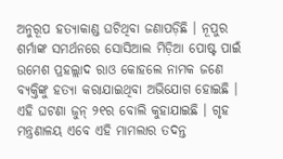ଅନୁରୂପ ହତ୍ୟାକାଣ୍ଡ ଘଟିଥିବା ଜଣାପଡ଼ିଛି । ନୂପୁର ଶର୍ମାଙ୍କ ସମର୍ଥନରେ ସୋସିଆଲ ମିଡ଼ିଆ ପୋଷ୍ଟ ପାଇଁ ଉମେଶ ପ୍ରହଲ୍ଲାଦ ରାଓ କୋହଲେ ନାମକ ଜଣେ ବ୍ୟକ୍ତିଙ୍କୁ ହତ୍ୟା କରାଯାଇଥିବା ଅଭିଯୋଗ ହୋଇଛି । ଏହି ଘଟଣା ଜୁନ୍ ୨୧ର ବୋଲି କୁହାଯାଇଛି । ଗୃହ ମନ୍ତ୍ରଣାଳୟ ଏବେ ଏହି ମାମଲାର ତଦନ୍ତ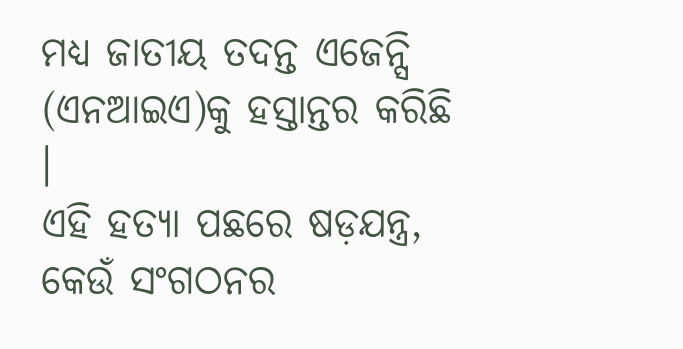ମଧ୍ୟ ଜାତୀୟ ତଦନ୍ତ ଏଜେନ୍ସି (ଏନଆଇଏ)କୁ ହସ୍ତାନ୍ତର କରିଛି ।
ଏହି ହତ୍ୟା ପଛରେ ଷଡ଼ଯନ୍ତ୍ର, କେଉଁ ସଂଗଠନର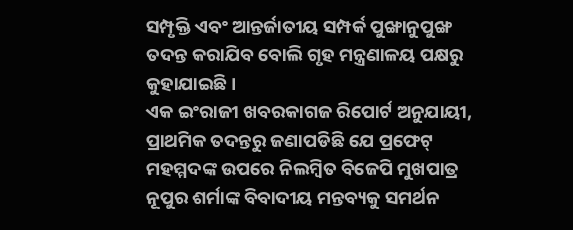ସମ୍ପୃକ୍ତି ଏବଂ ଆନ୍ତର୍ଜାତୀୟ ସମ୍ପର୍କ ପୁଙ୍ଖାନୁପୁଙ୍ଖ ତଦନ୍ତ କରାଯିବ ବୋଲି ଗୃହ ମନ୍ତ୍ରଣାଳୟ ପକ୍ଷରୁ କୁହାଯାଇଛି ।
ଏକ ଇଂରାଜୀ ଖବରକାଗଜ ରିପୋର୍ଟ ଅନୁଯାୟୀ, ପ୍ରାଥମିକ ତଦନ୍ତରୁ ଜଣାପଡିଛି ଯେ ପ୍ରଫେଟ୍ ମହମ୍ମଦଙ୍କ ଉପରେ ନିଲମ୍ବିତ ବିଜେପି ମୁଖପାତ୍ର ନୂପୁର ଶର୍ମାଙ୍କ ବିବାଦୀୟ ମନ୍ତବ୍ୟକୁ ସମର୍ଥନ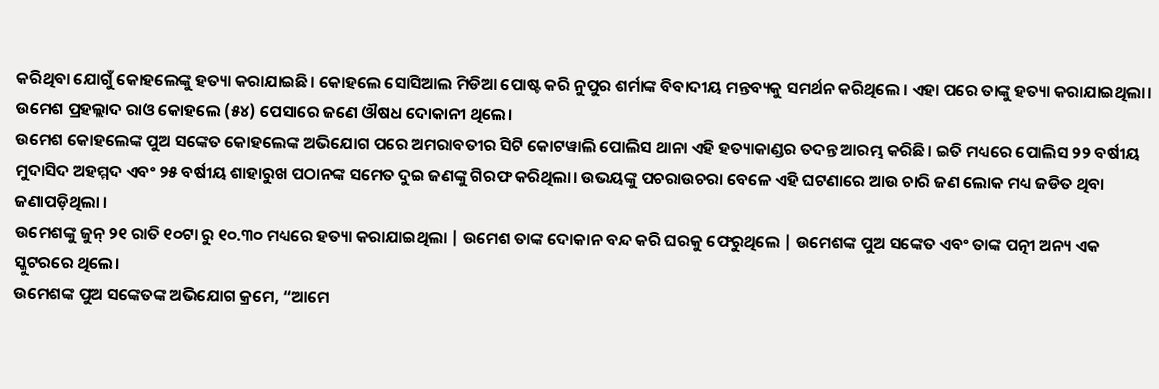କରିଥିବା ଯୋଗୁଁ କୋହଲେଙ୍କୁ ହତ୍ୟା କରାଯାଇଛି। କୋହଲେ ସୋସିଆଲ ମିଡିଆ ପୋଷ୍ଟ କରି ନୁପୁର ଶର୍ମାଙ୍କ ବିବାଦୀୟ ମନ୍ତବ୍ୟକୁ ସମର୍ଥନ କରିଥିଲେ । ଏହା ପରେ ତାଙ୍କୁ ହତ୍ୟା କରାଯାଇଥିଲା।
ଉମେଶ ପ୍ରହଲ୍ଲାଦ ରାଓ କୋହଲେ (୫୪) ପେସାରେ ଜଣେ ଔଷଧ ଦୋକାନୀ ଥିଲେ।
ଉମେଶ କୋହଲେଙ୍କ ପୁଅ ସଙ୍କେତ କୋହଲେଙ୍କ ଅଭିଯୋଗ ପରେ ଅମରାବତୀର ସିଟି କୋଟୱାଲି ପୋଲିସ ଥାନା ଏହି ହତ୍ୟାକାଣ୍ଡର ତଦନ୍ତ ଆରମ୍ଭ କରିଛି। ଇତି ମଧ୍ୟରେ ପୋଲିସ ୨୨ ବର୍ଷୀୟ ମୁଦାସିଦ ଅହମ୍ମଦ ଏବଂ ୨୫ ବର୍ଷୀୟ ଶାହାରୁଖ ପଠାନଙ୍କ ସମେତ ଦୁଇ ଜଣଙ୍କୁ ଗିରଫ କରିଥିଲା। ଉଭୟଙ୍କୁ ପଚରାଉଚରା ବେଳେ ଏହି ଘଟଣାରେ ଆଉ ଚାରି ଜଣ ଲୋକ ମଧ୍ୟ ଜଡିତ ଥିବା ଜଣାପଡ଼ିଥିଲା ।
ଉମେଶଙ୍କୁ ଜୁନ୍ ୨୧ ରାତି ୧୦ଟା ରୁ ୧୦.୩୦ ମଧ୍ୟରେ ହତ୍ୟା କରାଯାଇଥିଲା | ଉମେଶ ତାଙ୍କ ଦୋକାନ ବନ୍ଦ କରି ଘରକୁ ଫେରୁଥିଲେ | ଉମେଶଙ୍କ ପୁଅ ସଙ୍କେତ ଏବଂ ତାଙ୍କ ପତ୍ନୀ ଅନ୍ୟ ଏକ ସ୍କୁଟରରେ ଥିଲେ।
ଉମେଶଙ୍କ ପୁଅ ସଙ୍କେତଙ୍କ ଅଭିଯୋଗ କ୍ରମେ, “ଆମେ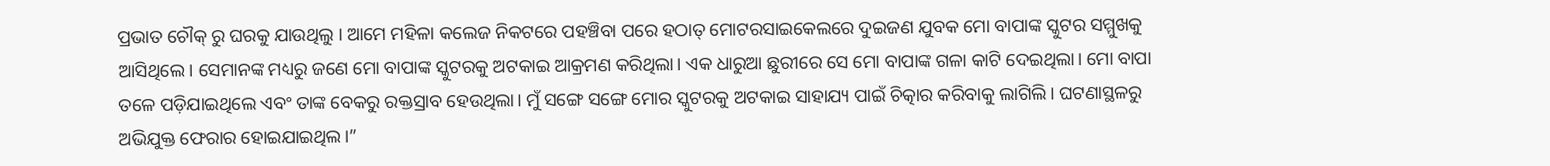ପ୍ରଭାତ ଚୌକ୍ ରୁ ଘରକୁ ଯାଉଥିଲୁ । ଆମେ ମହିଳା କଲେଜ ନିକଟରେ ପହଞ୍ଚିବା ପରେ ହଠାତ୍ ମୋଟରସାଇକେଲରେ ଦୁଇଜଣ ଯୁବକ ମୋ ବାପାଙ୍କ ସ୍କୁଟର ସମ୍ମୁଖକୁ ଆସିଥିଲେ। ସେମାନଙ୍କ ମଧ୍ୟରୁ ଜଣେ ମୋ ବାପାଙ୍କ ସ୍କୁଟରକୁ ଅଟକାଇ ଆକ୍ରମଣ କରିଥିଲା। ଏକ ଧାରୁଆ ଛୁରୀରେ ସେ ମୋ ବାପାଙ୍କ ଗଳା କାଟି ଦେଇଥିଲା। ମୋ ବାପା ତଳେ ପଡ଼ିଯାଇଥିଲେ ଏବଂ ତାଙ୍କ ବେକରୁ ରକ୍ତସ୍ରାବ ହେଉଥିଲା। ମୁଁ ସଙ୍ଗେ ସଙ୍ଗେ ମୋର ସ୍କୁଟରକୁ ଅଟକାଇ ସାହାଯ୍ୟ ପାଇଁ ଚିତ୍କାର କରିବାକୁ ଲାଗିଲି। ଘଟଣାସ୍ଥଳରୁ ଅଭିଯୁକ୍ତ ଫେରାର ହୋଇଯାଇଥିଲ।”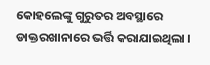କୋହଲେଙ୍କୁ ଗୁରୁତର ଅବସ୍ଥାରେ ଡାକ୍ତରଖାନାରେ ଭର୍ତ୍ତି କରାଯାଇଥିଲା ।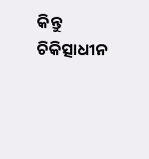କିନ୍ତୁ ଚିକିତ୍ସାଧୀନ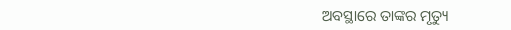ଅବସ୍ଥାରେ ତାଙ୍କର ମୃତ୍ୟୁ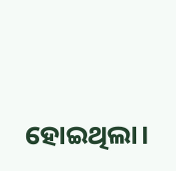ହୋଇଥିଲା।